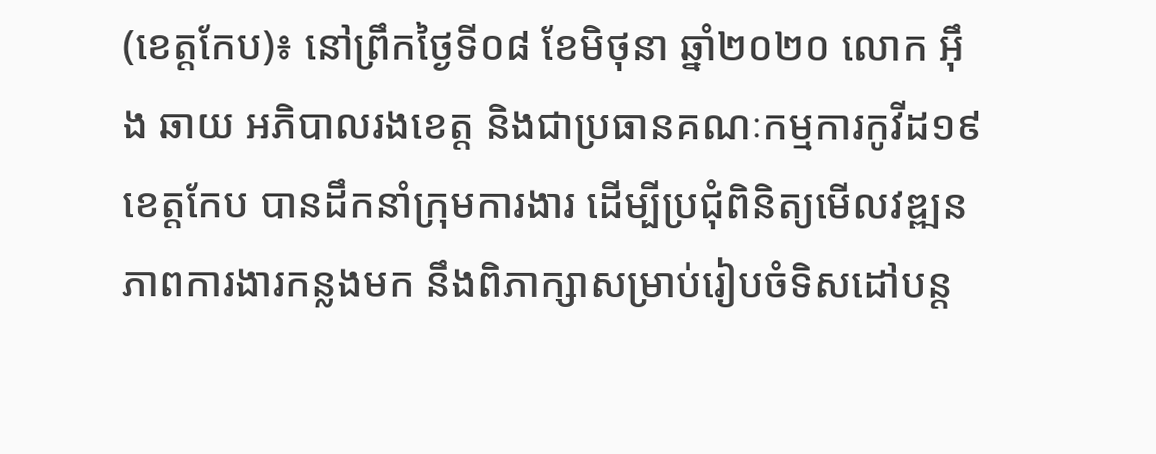(ខេត្តកែប)៖ នៅព្រឹកថ្ងៃទី០៨ ខែមិថុនា ឆ្នាំ២០២០ លោក អ៊ឹង ឆាយ អភិបាលរងខេត្ត និងជាប្រធានគណៈកម្មការកូវីដ១៩ ខេត្តកែប បានដឹកនាំក្រុមការងារ ដើម្បីប្រជុំពិនិត្យមើលវឌ្ឍនភាពការងារកន្លងមក នឹងពិភាក្សាសម្រាប់រៀបចំទិសដៅបន្ត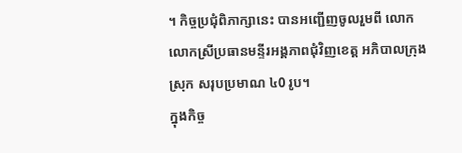។ កិច្ចប្រជុំពិភាក្សានេះ បានអញ្ជើញចូលរួមពី លោក លោកស្រីប្រធានមន្ទីរអង្គភាពជុំវិញខេត្ត អភិបាលក្រុង ស្រុក សរុបប្រមាណ ៤0 រូប។
ក្នុងកិច្ច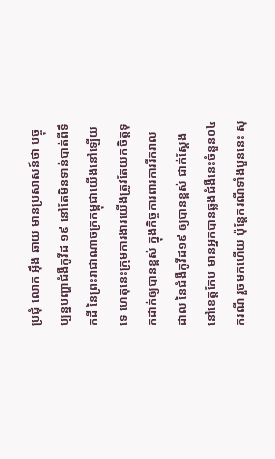ប្រជុំ លោក អ៊ឹង ឆាយ មានប្រសាសន៍ថា បច្ចុប្បន្នបញ្ហាជំងឺកូវីដ ១៩ នៅតែមិនទាន់បាត់ពីទឹកដី នៃព្រះរាជាណាចក្រកម្ពុជាយើងនៅឡើយទេ ហេតុនេះក្រុមការងារយើងត្រូវតែយកចិត្តទុកដាក់ឲ្យបានខ្ពស់ ក្នុងកិច្ចការពារការរីករាលដាល នៃជំងឺកូវីដ១៩ ឲ្យបានខ្ពស់ ជាក់ស្ដែងនៅខេត្តកែប មានអ្នកបានឆ្លងជំងឺនេះចំនួន០៤ករណី រួចមកហើយ ប៉ុន្តែករណីទាំងបួននេះ សុ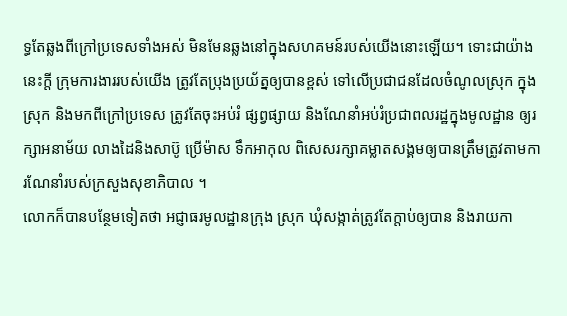ទ្ធតែឆ្លងពីក្រៅប្រទេសទាំងអស់ មិនមែនឆ្លងនៅក្នុងសហគមន៍របស់យើងនោះឡើយ។ ទោះជាយ៉ាងនេះក្តី ក្រុមការងាររបស់យើង ត្រូវតែប្រុងប្រយ័ត្នឲ្យបានខ្ពស់ ទៅលើប្រជាជនដែលចំណូលស្រុក ក្នុងស្រុក និងមកពីក្រៅប្រទេស ត្រូវតែចុះអប់រំ ផ្សព្វផ្សាយ និងណែនាំអប់រំប្រជាពលរដ្ឋក្នុងមូលដ្ឋាន ឲ្យរក្សាអនាម័យ លាងដៃនិងសាប៊ូ ប្រើម៉ាស ទឹកអាកុល ពិសេសរក្សាគម្លាតសង្គមឲ្យបានត្រឹមត្រូវតាមការណែនាំរបស់ក្រសួងសុខាភិបាល ។
លោកក៏បានបន្ថែមទៀតថា អជ្ញាធរមូលដ្ឋានក្រុង ស្រុក ឃុំសង្កាត់ត្រូវតែក្តាប់ឲ្យបាន និងរាយកា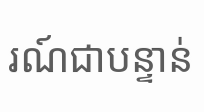រណ៍ជាបន្ទាន់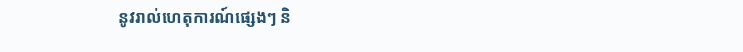នូវរាល់ហេតុការណ៍ផ្សេងៗ និ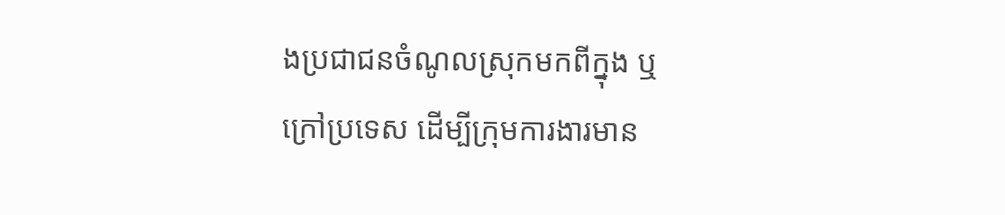ងប្រជាជនចំណូលស្រុកមកពីក្នុង ឬក្រៅប្រទេស ដើម្បីក្រុមការងារមាន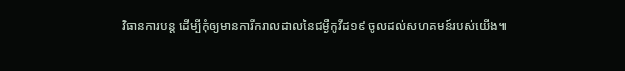វិធានការបន្ត ដើម្បីកុំឲ្យមានការីករាលដាលនៃជម្ងឺកូវីដ១៩ ចូលដល់សហគមន៍របស់យើង៕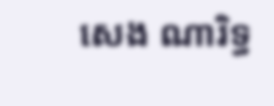សេង ណារិទ្ធ